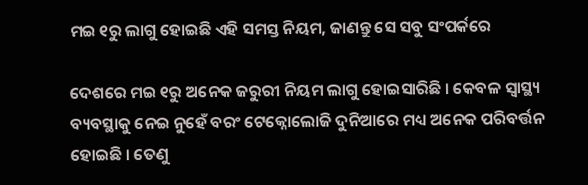ମଇ ୧ରୁ ଲାଗୁ ହୋଇଛି ଏହି ସମସ୍ତ ନିୟମ, ଜାଣନ୍ତୁ ସେ ସବୁ ସଂପର୍କରେ

ଦେଶରେ ମଇ ୧ରୁ ଅନେକ ଜରୁରୀ ନିୟମ ଲାଗୁ ହୋଇସାରିଛି । କେବଳ ସ୍ୱାସ୍ଥ୍ୟ ବ୍ୟବସ୍ଥାକୁ ନେଇ ନୁହେଁ ବରଂ ଟେକ୍ନୋଲୋଜି ଦୁନିଆରେ ମଧ୍ୟ ଅନେକ ପରିବର୍ତ୍ତନ ହୋଇଛି । ତେଣୁ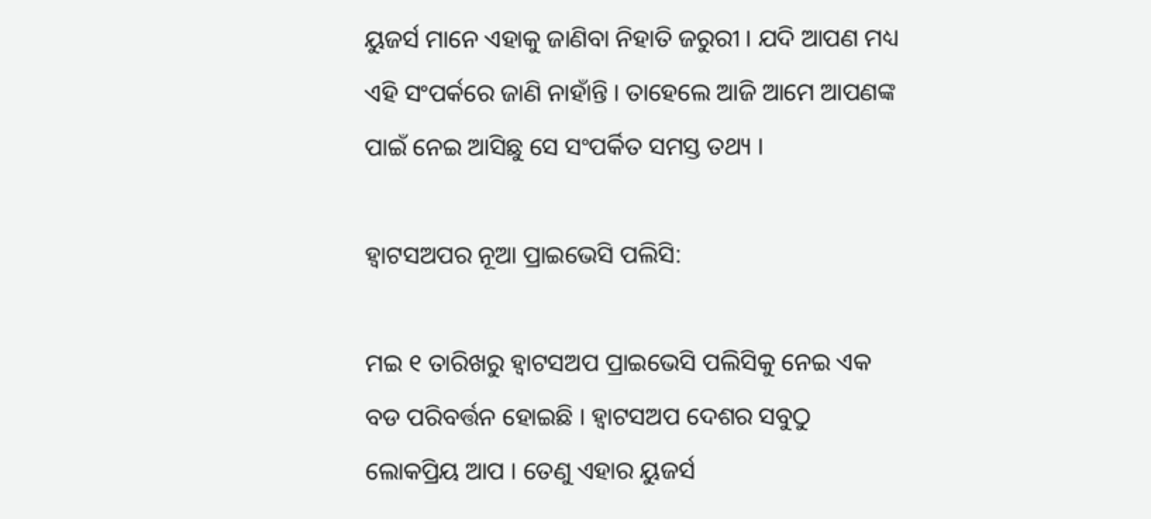ୟୁଜର୍ସ ମାନେ ଏହାକୁ ଜାଣିବା ନିହାତି ଜରୁରୀ । ଯଦି ଆପଣ ମଧ୍ୟ ଏହି ସଂପର୍କରେ ଜାଣି ନାହାଁନ୍ତି । ତାହେଲେ ଆଜି ଆମେ ଆପଣଙ୍କ ପାଇଁ ନେଇ ଆସିଛୁ ସେ ସଂପର୍କିତ ସମସ୍ତ ତଥ୍ୟ ।

ହ୍ୱାଟସଅପର ନୂଆ ପ୍ରାଇଭେସି ପଲିସି:

ମଇ ୧ ତାରିଖରୁ ହ୍ୱାଟସଅପ ପ୍ରାଇଭେସି ପଲିସିକୁ ନେଇ ଏକ ବଡ ପରିବର୍ତ୍ତନ ହୋଇଛି । ହ୍ୱାଟସଅପ ଦେଶର ସବୁଠୁ ଲୋକପ୍ରିୟ ଆପ । ତେଣୁ ଏହାର ୟୁଜର୍ସ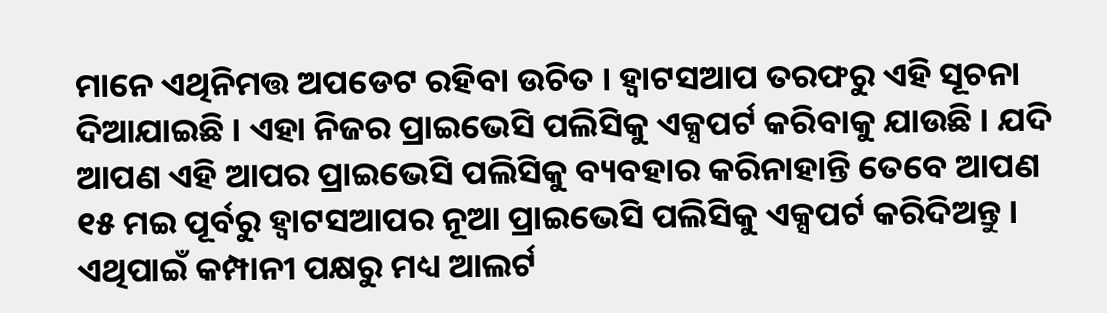ମାନେ ଏଥିନିମତ୍ତ ଅପଡେଟ ରହିବା ଉଚିତ । ହ୍ୱାଟସଆପ ତରଫରୁ ଏହି ସୂଚନା ଦିଆଯାଇଛି । ଏହା ନିଜର ପ୍ରାଇଭେସି ପଲିସିକୁ ଏକ୍ସପର୍ଟ କରିବାକୁ ଯାଉଛି । ଯଦି ଆପଣ ଏହି ଆପର ପ୍ରାଇଭେସି ପଲିସିକୁ ବ୍ୟବହାର କରିନାହାନ୍ତି ତେବେ ଆପଣ ୧୫ ମଇ ପୂର୍ବରୁ ହ୍ୱାଟସଆପର ନୂଆ ପ୍ରାଇଭେସି ପଲିସିକୁ ଏକ୍ସପର୍ଟ କରିଦିଅନ୍ତୁ । ଏଥିପାଇଁ କମ୍ପାନୀ ପକ୍ଷରୁ ମଧ୍ୟ ଆଲର୍ଟ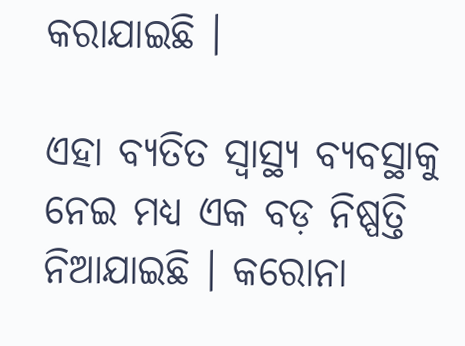କରାଯାଇଛି ।

ଏହା ବ୍ୟତିତ ସ୍ୱାସ୍ଥ୍ୟ ବ୍ୟବସ୍ଥାକୁ ନେଇ ମଧ୍ୟ ଏକ ବଡ଼ ନିଷ୍ପତ୍ତି ନିଆଯାଇଛି । କରୋନା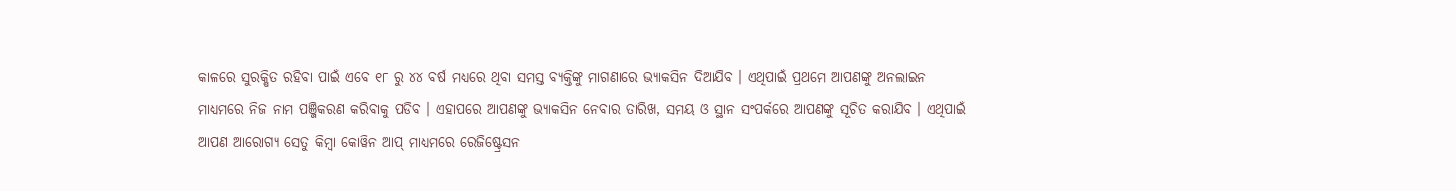କାଳରେ ସୁରକ୍ଷିତ ରହିବା ପାଇଁ ଏବେ ୧୮ ରୁ ୪୪ ବର୍ଷ ମଧ୍ୟରେ ଥିବା ସମସ୍ତ ବ୍ୟକ୍ତିଙ୍କୁ ମାଗଣାରେ ଭ୍ୟାକସିନ ଦିଆଯିବ । ଏଥିପାଇଁ ପ୍ରଥମେ ଆପଣଙ୍କୁ ଅନଲାଇନ ମାଧ୍ୟମରେ ନିଜ ନାମ ପଞ୍ଜିକରଣ କରିବାକୁ ପଡିବ । ଏହାପରେ ଆପଣଙ୍କୁ ଭ୍ୟାକସିନ ନେବାର ତାରିଖ, ସମୟ ଓ ସ୍ଥାନ ସଂପର୍କରେ ଆପଣଙ୍କୁ ସୂଚିତ କରାଯିବ । ଏଥିପାଇଁ ଆପଣ ଆରୋଗ୍ୟ ସେତୁ କିମ୍ବା କୋୱିନ ଆପ୍ ମାଧ୍ୟମରେ ରେଜିଷ୍ଟ୍ରେସନ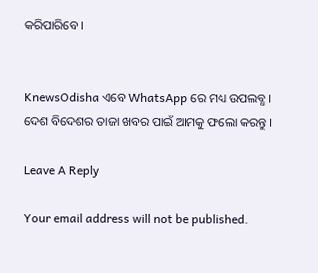କରିପାରିବେ ।


KnewsOdisha ଏବେ WhatsApp ରେ ମଧ୍ୟ ଉପଲବ୍ଧ । ଦେଶ ବିଦେଶର ତାଜା ଖବର ପାଇଁ ଆମକୁ ଫଲୋ କରନ୍ତୁ ।

Leave A Reply

Your email address will not be published.